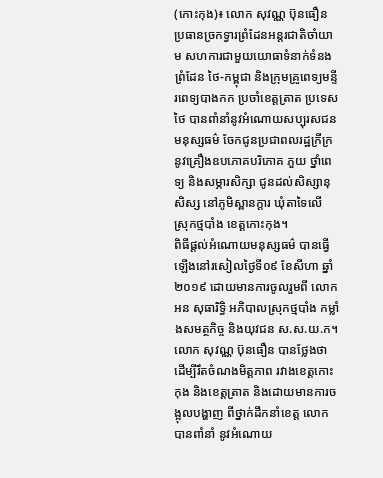(កោះកុង)៖ លោក សុវណ្ណ ប៊ុនធឿន ប្រធានច្រកទ្វារព្រំដែនអន្តរជាតិចាំយាម សហការជាមួយយោធាទំនាក់ទំនងព្រំដែន ថៃ-កម្ពុជា និងក្រុមគ្រូពេទ្យមន្ទីរពេទ្យបាងកក ប្រចាំខេត្តត្រាត ប្រទេសថៃ បានពាំនាំនូវអំណោយសប្បុរសជនមនុស្សធម៌ ចែកជូនប្រជាពលរដ្ឋក្រីក្រ នូវគ្រឿងឧបភោគបរិភោគ ភួយ ថ្នាំពេទ្យ និងសម្ភារសិក្សា ជូនដល់សិស្សានុសិស្ស នៅភូមិស្ពានក្តារ ឃុំតាទៃលើ ស្រុកថ្មបាំង ខេត្តកោះកុង។
ពិធីផ្តល់អំណោយមនុស្សធម៌ បានធ្វើឡើងនៅរសៀលថ្ងៃទី០៩ ខែសីហា ឆ្នាំ២០១៩ ដោយមានការចូលរួមពី លោក អន សុធារិទ្ធិ អភិបាលស្រុកថ្មបាំង កម្លាំងសមត្ថកិច្ច និងយុវជន ស.ស.យ.ក។
លោក សុវណ្ណ ប៊ុនធឿន បានថ្លែងថា ដើម្បីរឹតចំណងមិត្តភាព រវាងខេត្តកោះកុង និងខេត្តត្រាត និងដោយមានការចង្អុលបង្ហាញ ពីថ្នាក់ដឹកនាំខេត្ត លោកបានពាំនាំ នូវអំណោយ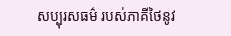សប្បុរសធម៌ របស់ភាគីថៃនូវ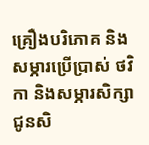គ្រឿងបរិភោគ និងសម្ភារប្រើប្រាស់ ថវិកា និងសម្ភារសិក្សាជូនសិ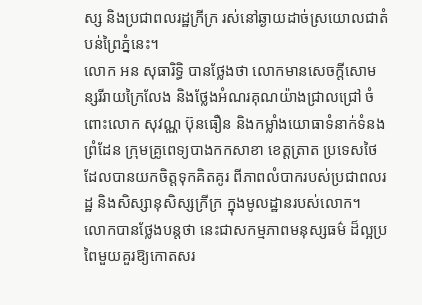ស្ស និងប្រជាពលរដ្ឋក្រីក្រ រស់នៅឆ្ងាយដាច់ស្រយោលជាតំបន់ព្រៃភ្នំនេះ។
លោក អន សុធារិទ្ធិ បានថ្លែងថា លោកមានសេចក្តីសោមន្សរីរាយក្រៃលែង និងថ្លែងអំណរគុណយ៉ាងជ្រាលជ្រៅ ចំពោះលោក សុវណ្ណ ប៊ុនធឿន និងកម្លាំងយោធាទំនាក់ទំនងព្រំដែន ក្រុមគ្រូពេទ្យបាងកកសាខា ខេត្តត្រាត ប្រទេសថៃ ដែលបានយកចិត្តទុកគិតគូរ ពីភាពលំបាករបស់ប្រជាពលរដ្ឋ និងសិស្សានុសិស្សក្រីក្រ ក្នុងមូលដ្ឋានរបស់លោក។
លោកបានថ្លែងបន្តថា នេះជាសកម្មភាពមនុស្សធម៌ ដ៏ល្អប្រពៃមួយគួរឱ្យកោតសរ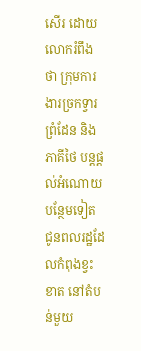សើរ ដោយលោករំពឹងថា ក្រុមការងារច្រកទ្វារព្រំដែន និងភាគីថៃ បន្តផ្តល់អំណោយបន្ថែមទៀត ជូនពលរដ្ឋដែលកំពុងខ្វះខាត នៅតំបន់មួយ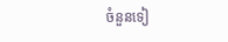ចំនួនទៀ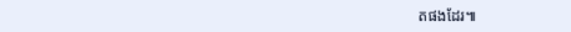តផងដែរ៕